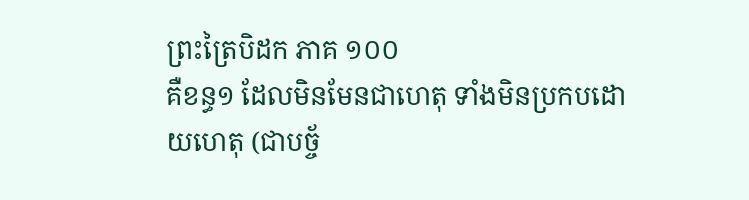ព្រះត្រៃបិដក ភាគ ១០០
គឺខន្ធ១ ដែលមិនមែនជាហេតុ ទាំងមិនប្រកបដោយហេតុ (ជាបច្ច័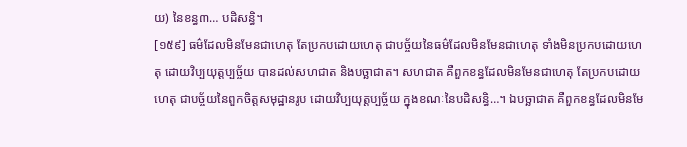យ) នៃខន្ធ៣… បដិសន្ធិ។
[១៥៩] ធម៌ដែលមិនមែនជាហេតុ តែប្រកបដោយហេតុ ជាបច្ច័យនៃធម៌ដែលមិនមែនជាហេតុ ទាំងមិនប្រកបដោយហេតុ ដោយវិប្បយុត្តប្បច្ច័យ បានដល់សហជាត និងបច្ឆាជាត។ សហជាត គឺពួកខន្ធដែលមិនមែនជាហេតុ តែប្រកបដោយហេតុ ជាបច្ច័យនៃពួកចិត្តសមុដ្ឋានរូប ដោយវិប្បយុត្តប្បច្ច័យ ក្នុងខណៈនៃបដិសន្ធិ…។ ឯបច្ឆាជាត គឺពួកខន្ធដែលមិនមែ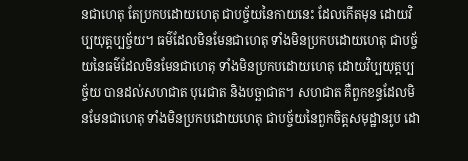នជាហេតុ តែប្រកបដោយហេតុ ជាបច្ច័យនៃកាយនេះ ដែលកើតមុន ដោយវិប្បយុត្តប្បច្ច័យ។ ធម៌ដែលមិនមែនជាហេតុ ទាំងមិនប្រកបដោយហេតុ ជាបច្ច័យនៃធម៌ដែលមិនមែនជាហេតុ ទាំងមិនប្រកបដោយហេតុ ដោយវិប្បយុត្តប្បច្ច័យ បានដល់សហជាត បុរេជាត និងបច្ឆាជាត។ សហជាត គឺពួកខន្ធដែលមិនមែនជាហេតុ ទាំងមិនប្រកបដោយហេតុ ជាបច្ច័យនៃពួកចិត្តសមុដ្ឋានរូប ដោ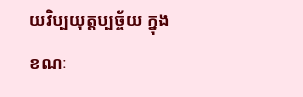យវិប្បយុត្តប្បច្ច័យ ក្នុងខណៈ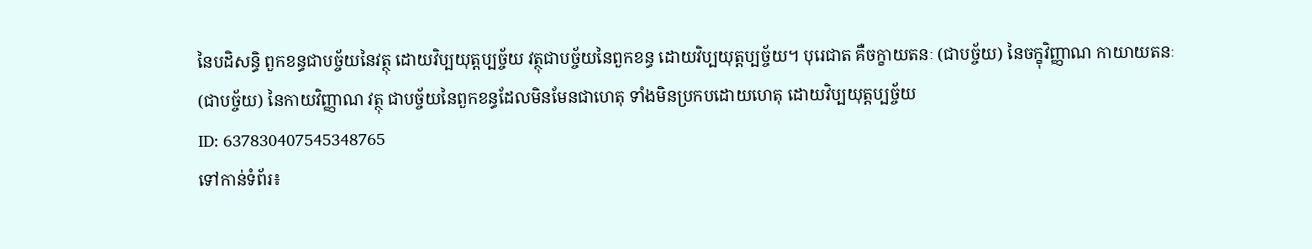នៃបដិសន្ធិ ពួកខន្ធជាបច្ច័យនៃវត្ថុ ដោយវិប្បយុត្តប្បច្ច័យ វត្ថុជាបច្ច័យនៃពួកខន្ធ ដោយវិប្បយុត្តប្បច្ច័យ។ បុរេជាត គឺចក្ខាយតនៈ (ជាបច្ច័យ) នៃចក្ខុវិញ្ញាណ កាយាយតនៈ (ជាបច្ច័យ) នៃកាយវិញ្ញាណ វត្ថុ ជាបច្ច័យនៃពួកខន្ធដែលមិនមែនជាហេតុ ទាំងមិនប្រកបដោយហេតុ ដោយវិប្បយុត្តប្បច្ច័យ
ID: 637830407545348765
ទៅកាន់ទំព័រ៖